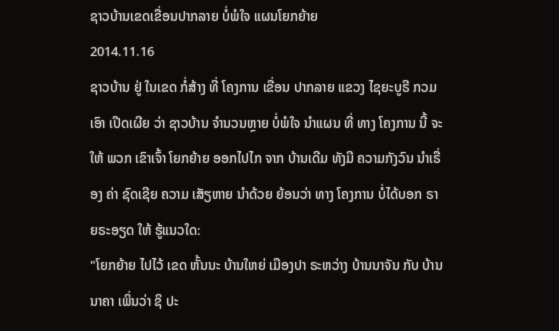ຊາວບ້ານເຂດເຂື່ອນປາກລາຍ ບໍ່ພໍໃຈ ແຜນໂຍກຍ້າຍ
2014.11.16
ຊາວບ້ານ ຢູ່ ໃນເຂດ ກໍ່ສ້າງ ທີ່ ໂຄງການ ເຂື່ອນ ປາກລາຍ ແຂວງ ໄຊຍະບູຣີ ກວມເອົາ ເປີດເຜີຍ ວ່າ ຊາວບ້ານ ຈໍານວນຫຼາຍ ບໍ່ພໍໃຈ ນໍາແຜນ ທີ່ ທາງ ໂຄງການ ນີ້ ຈະໃຫ້ ພວກ ເຂົາເຈົ້າ ໂຍກຍ້າຍ ອອກໄປໄກ ຈາກ ບ້ານເດີມ ທັງມີ ຄວາມກັງວົນ ນໍາເຣື່ອງ ຄ່າ ຊົດເຊີຍ ຄວາມ ເສັຽຫາຍ ນໍາດ້ວຍ ຍ້ອນວ່າ ທາງ ໂຄງການ ບໍ່ໄດ້ບອກ ຣາຍຣະອຽດ ໃຫ້ ຮູ້ແນວໃດ:
"ໂຍກຍ້າຍ ໄປໄວ້ ເຂດ ຫັ້ນນະ ບ້ານໃຫຍ່ ເມືອງປາ ຣະຫວ່າງ ບ້ານນາຈັນ ກັບ ບ້ານນາຄາ ເພິ່ນວ່າ ຊິ ປະ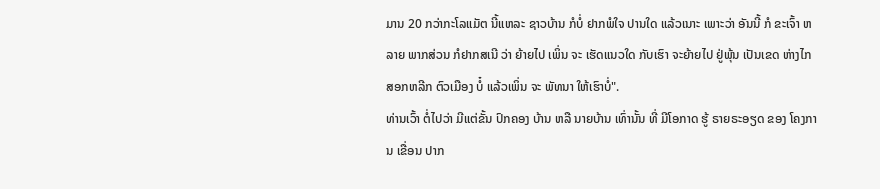ມານ 20 ກວ່າກະໂລແມັຕ ນີ້ແຫລະ ຊາວບ້ານ ກໍບໍ່ ຢາກພໍໃຈ ປານໃດ ແລ້ວເນາະ ເພາະວ່າ ອັນນີ້ ກໍ ຂະເຈົ້າ ຫລາຍ ພາກສ່ວນ ກໍຢາກສເນີ ວ່າ ຍ້າຍໄປ ເພິ່ນ ຈະ ເຮັດແນວໃດ ກັບເຮົາ ຈະຍ້າຍໄປ ຢູ່ພຸ້ນ ເປັນເຂດ ຫ່າງໄກ ສອກຫລີກ ຕົວເມືອງ ບໍ໋ ແລ້ວເພິ່ນ ຈະ ພັທນາ ໃຫ້ເຮົາບໍ່".
ທ່ານເວົ້າ ຕໍ່ໄປວ່າ ມີແຕ່ຂັ້ນ ປົກຄອງ ບ້ານ ຫລື ນາຍບ້ານ ເທົ່ານັ້ນ ທີ່ ມີໂອກາດ ຮູ້ ຣາຍຣະອຽດ ຂອງ ໂຄງການ ເຂື່ອນ ປາກ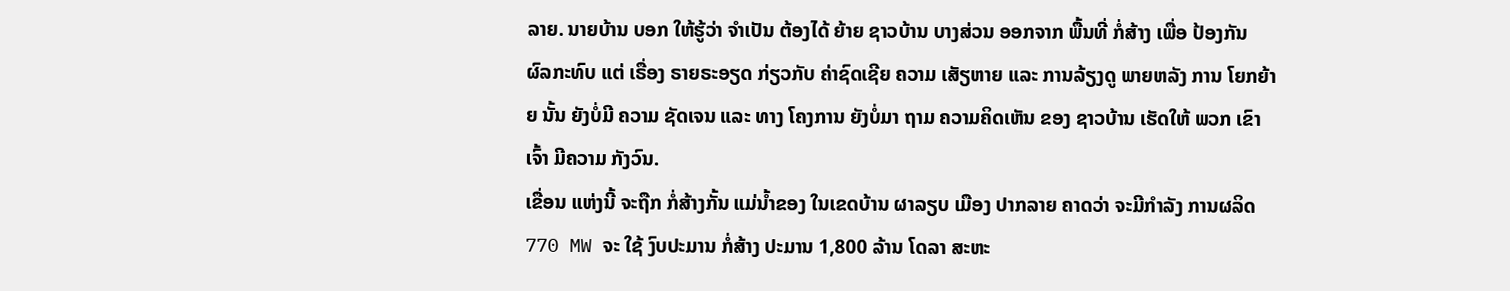ລາຍ. ນາຍບ້ານ ບອກ ໃຫ້ຮູ້ວ່າ ຈໍາເປັນ ຕ້ອງໄດ້ ຍ້າຍ ຊາວບ້ານ ບາງສ່ວນ ອອກຈາກ ພື້ນທີ່ ກໍ່ສ້າງ ເພື່ອ ປ້ອງກັນ ຜົລກະທົບ ແຕ່ ເຣື່ອງ ຣາຍຣະອຽດ ກ່ຽວກັບ ຄ່າຊົດເຊີຍ ຄວາມ ເສັຽຫາຍ ແລະ ການລ້ຽງດູ ພາຍຫລັງ ການ ໂຍກຍ້າຍ ນັ້ນ ຍັງບໍ່ມີ ຄວາມ ຊັດເຈນ ແລະ ທາງ ໂຄງການ ຍັງບໍ່ມາ ຖາມ ຄວາມຄິດເຫັນ ຂອງ ຊາວບ້ານ ເຮັດໃຫ້ ພວກ ເຂົາເຈົ້າ ມີຄວາມ ກັງວົນ.
ເຂື່ອນ ແຫ່ງນີ້ ຈະຖືກ ກໍ່ສ້າງກັ້ນ ແມ່ນໍ້າຂອງ ໃນເຂດບ້ານ ຜາລຽບ ເມືອງ ປາກລາຍ ຄາດວ່າ ຈະມີກໍາລັງ ການຜລິດ 770 MW ຈະ ໃຊ້ ງົບປະມານ ກໍ່ສ້າງ ປະມານ 1,800 ລ້ານ ໂດລາ ສະຫະ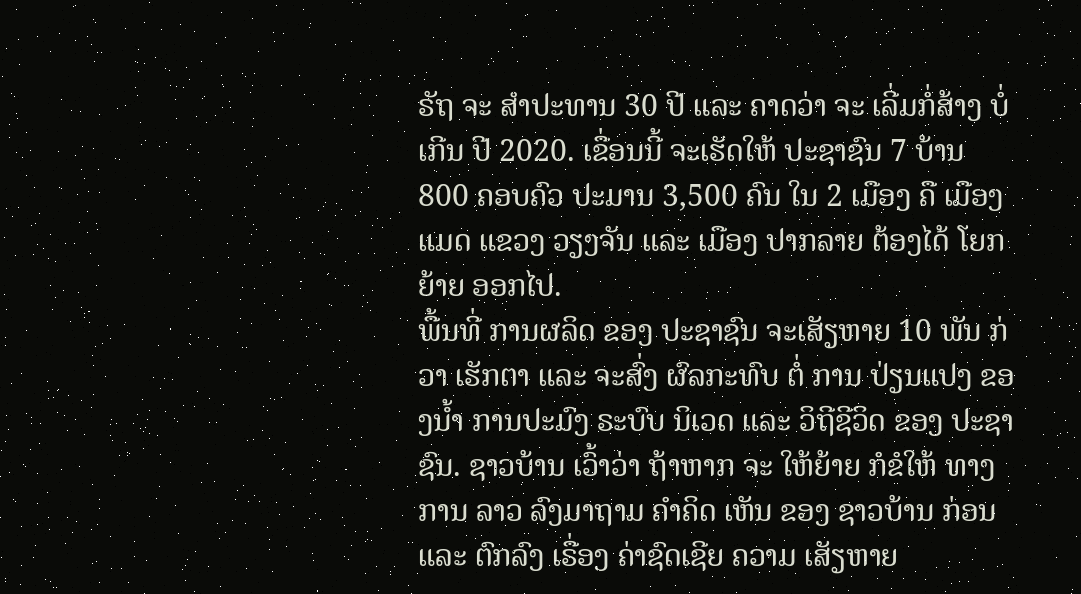ຣັຖ ຈະ ສໍາປະທານ 30 ປີ ແລະ ຄາດວ່າ ຈະ ເລີ່ມກໍ່ສ້າງ ບໍ່ເກີນ ປີ 2020. ເຂື່ອນນີ້ ຈະເຮັດໃຫ້ ປະຊາຊົນ 7 ບ້ານ 800 ຄອບຄົວ ປະມານ 3,500 ຄົນ ໃນ 2 ເມືອງ ຄື ເມືອງແມດ ແຂວງ ວຽງຈັນ ແລະ ເມືອງ ປາກລາຍ ຕ້ອງໄດ້ ໂຍກຍ້າຍ ອອກໄປ.
ພື້ນທີ່ ການຜລິດ ຂອງ ປະຊາຊົນ ຈະເສັຽຫາຍ 10 ພັນ ກ່ວາ ເຮັກຕາ ແລະ ຈະສົ່ງ ຜົລກະທົບ ຕໍ່ ການ ປ່ຽນແປງ ຂອງນໍ້າ ການປະມົງ ຣະບົບ ນິເວດ ແລະ ວິຖີຊີວິດ ຂອງ ປະຊາຊົນ. ຊາວບ້ານ ເວົ້າວ່າ ຖ້າຫາກ ຈະ ໃຫ້ຍ້າຍ ກໍຂໍໃຫ້ ທາງການ ລາວ ລົງມາຖາມ ຄໍາຄິດ ເຫັນ ຂອງ ຊາວບ້ານ ກ່ອນ ແລະ ຕົກລົງ ເຣື່ອງ ຄ່າຊົດເຊີຍ ຄວາມ ເສັຽຫາຍ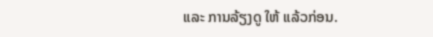ແລະ ການລ້ຽງດູ ໃຫ້ ແລ້ວກ່ອນ.